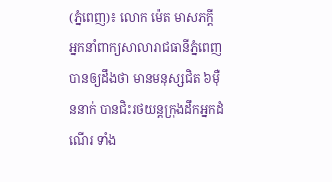(ភ្នំពេញ)៖ លោក ម៉េត មាសភក្តី អ្នកនាំពាក្យសាលារាជធានីភ្នំពេញ បានឲ្យដឹងថា មានមនុស្សជិត ៦ម៉ឺននាក់ បានជិះរថយន្តក្រុងដឹកអ្នកដំណើរ ទាំង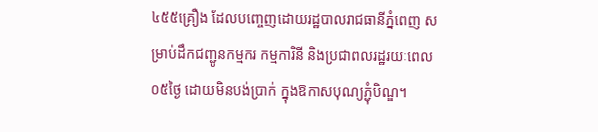៤៥៥គ្រឿង ដែលបញ្ចេញដោយរដ្ឋបាលរាជធានីភ្នំពេញ សម្រាប់ដឹកជញ្ជូនកម្មករ កម្មការិនី និងប្រជាពលរដ្ឋរយៈពេល ០៥ថ្ងៃ ដោយមិនបង់ប្រាក់ ក្នុងឱកាសបុណ្យភ្ជុំបិណ្ឌ។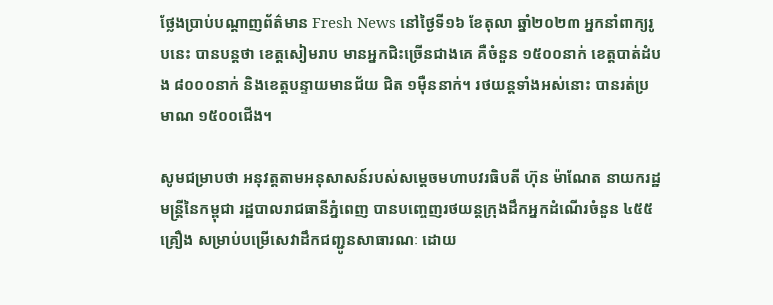ថ្លែងប្រាប់បណ្តាញព័ត៌មាន Fresh News នៅថ្ងៃទី១៦ ខែតុលា ឆ្នាំ២០២៣ អ្នកនាំពាក្យរូបនេះ បានបន្តថា ខេត្តសៀមរាប មានអ្នកជិះច្រើនជាងគេ គឺចំនួន ១៥០០នាក់ ខេត្តបាត់ដំបង ៨០០០នាក់ និងខេត្តបន្ទាយមានជ័យ ជិត ១ម៉ឺននាក់។ រថយន្តទាំងអស់នោះ បានរត់ប្រមាណ ១៥០០ជើង។

សូមជម្រាបថា អនុវត្តតាមអនុសាសន៍របស់សម្តេចមហាបវរធិបតី ហ៊ុន ម៉ាណែត នាយករដ្ឋមន្ត្រីនៃកម្ពុជា រដ្ឋបាលរាជធានីភ្នំពេញ បានបញ្ចេញរថយន្តក្រុងដឹកអ្នកដំណើរចំនួន ៤៥៥គ្រឿង សម្រាប់បម្រើសេវាដឹកជញ្ជូនសាធារណៈ ដោយ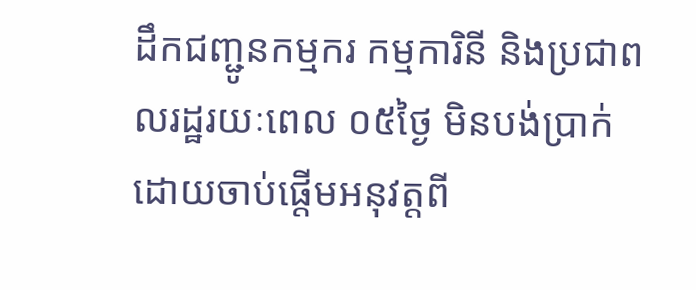ដឹកជញ្ជូនកម្មករ កម្មការិនី និងប្រជាពលរដ្ឋរយៈពេល ០៥ថ្ងៃ មិនបង់ប្រាក់ ដោយចាប់ផ្តើមអនុវត្តពី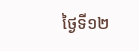ថ្ងៃទី១២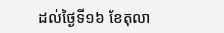ដល់ថ្ងៃទី១៦ ខែតុលា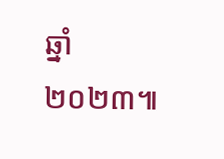ឆ្នាំ២០២៣៕